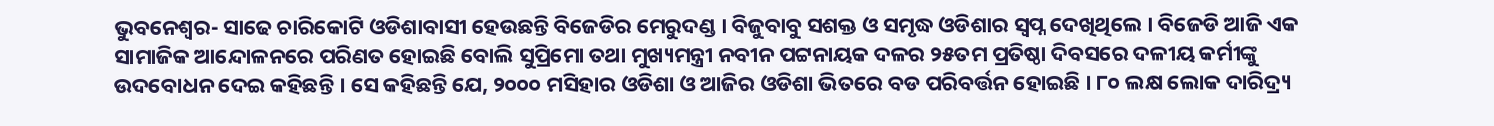ଭୁବନେଶ୍ୱର- ସାଢେ ଚାରିକୋଟି ଓଡିଶାବାସୀ ହେଉଛନ୍ତି ବିଜେଡିର ମେରୁଦଣ୍ଡ । ବିଜୁବାବୁ ସଶକ୍ତ ଓ ସମୃଦ୍ଧ ଓଡିଶାର ସ୍ୱପ୍ନ ଦେଖିଥିଲେ । ବିଜେଡି ଆଜି ଏକ ସାମାଜିକ ଆନ୍ଦୋଳନରେ ପରିଣତ ହୋଇଛି ବୋଲି ସୁପ୍ରିମୋ ତଥା ମୁଖ୍ୟମନ୍ତ୍ରୀ ନବୀନ ପଟ୍ଟନାୟକ ଦଳର ୨୫ତମ ପ୍ରତିଷ୍ଠା ଦିବସରେ ଦଳୀୟ କର୍ମୀଙ୍କୁ ଉଦବୋଧନ ଦେଇ କହିଛନ୍ତି । ସେ କହିଛନ୍ତି ଯେ, ୨୦୦୦ ମସିହାର ଓଡିଶା ଓ ଆଜିର ଓଡିଶା ଭିତରେ ବଡ ପରିବର୍ତ୍ତନ ହୋଇଛି । ୮୦ ଲକ୍ଷ ଲୋକ ଦାରିଦ୍ର୍ୟ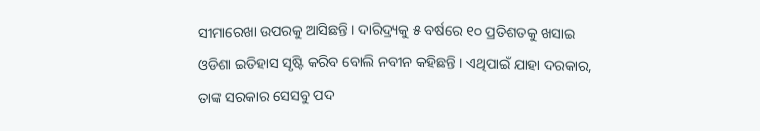ସୀମାରେଖା ଉପରକୁ ଆସିଛନ୍ତି । ଦାରିଦ୍ର୍ୟକୁ ୫ ବର୍ଷରେ ୧୦ ପ୍ରତିଶତକୁ ଖସାଇ ଓଡିଶା ଇତିହାସ ସୃଷ୍ଟି କରିବ ବୋଲି ନବୀନ କହିଛନ୍ତି । ଏଥିପାଇଁ ଯାହା ଦରକାର, ତାଙ୍କ ସରକାର ସେସବୁ ପଦ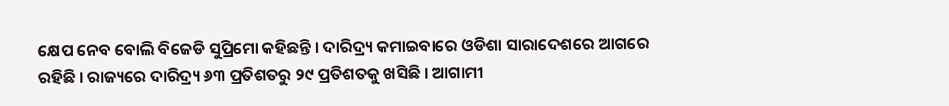କ୍ଷେପ ନେବ ବୋଲି ବିଜେଡି ସୁପ୍ରିମୋ କହିଛନ୍ତି । ଦାରିଦ୍ର୍ୟ କମାଇବାରେ ଓଡିଶା ସାରାଦେଶରେ ଆଗରେ ରହିଛି । ରାଜ୍ୟରେ ଦାରିଦ୍ର୍ୟ ୬୩ ପ୍ରତିଶତରୁ ୨୯ ପ୍ରତିଶତକୁ ଖସିଛି । ଆଗାମୀ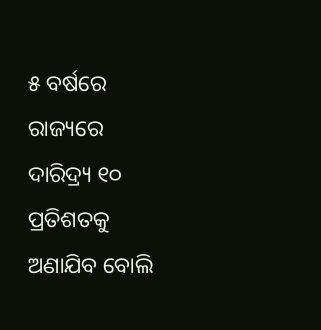୫ ବର୍ଷରେ ରାଜ୍ୟରେ ଦାରିଦ୍ର୍ୟ ୧୦ ପ୍ରତିଶତକୁ ଅଣାଯିବ ବୋଲି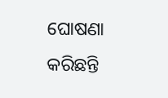ଘୋଷଣା କରିଛନ୍ତି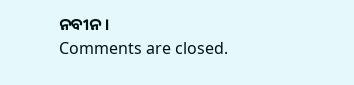ନବୀନ ।
Comments are closed.